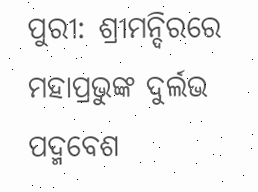ପୁରୀ: ଶ୍ରୀମନ୍ଦିରରେ ମହାପ୍ରଭୁଙ୍କ ଦୁର୍ଲଭ ପଦ୍ମବେଶ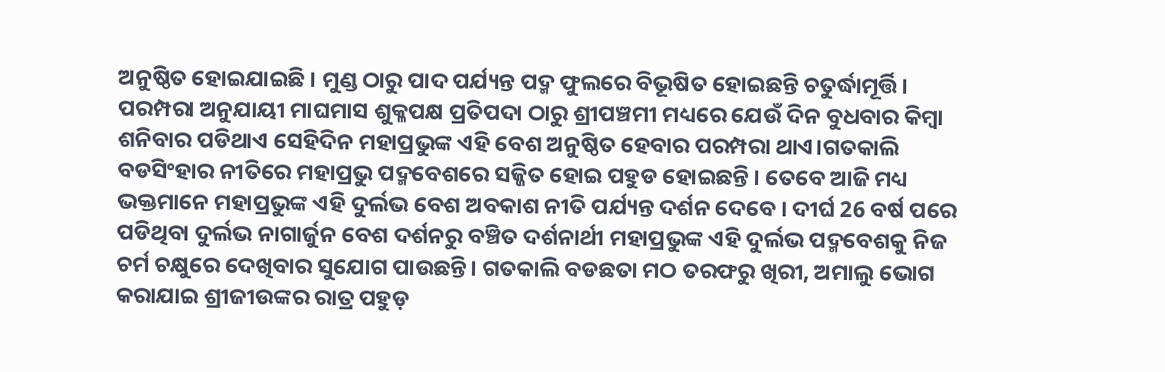ଅନୁଷ୍ଠିତ ହୋଇଯାଇଛି । ମୁଣ୍ଡ ଠାରୁ ପାଦ ପର୍ଯ୍ୟନ୍ତ ପଦ୍ମ ଫୁଲରେ ବିଭୂଷିତ ହୋଇଛନ୍ତି ଚତୁର୍ଦ୍ଧାମୂର୍ତ୍ତି। ପରମ୍ପରା ଅନୁଯାୟୀ ମାଘମାସ ଶୁକ୍ଳପକ୍ଷ ପ୍ରତିପଦା ଠାରୁ ଶ୍ରୀପଞ୍ଚମୀ ମଧ୍ୟରେ ଯେଉଁ ଦିନ ବୁଧବାର କିମ୍ବା ଶନିବାର ପଡିଥାଏ ସେହିଦିନ ମହାପ୍ରଭୁଙ୍କ ଏହି ବେଶ ଅନୁଷ୍ଠିତ ହେବାର ପରମ୍ପରା ଥାଏ।ଗତକାଲି ବଡସିଂହାର ନୀତିରେ ମହାପ୍ରଭୁ ପଦ୍ମବେଶରେ ସଜ୍ଜିତ ହୋଇ ପହୁଡ ହୋଇଛନ୍ତି । ତେବେ ଆଜି ମଧ୍ୟ ଭକ୍ତମାନେ ମହାପ୍ରଭୁଙ୍କ ଏହି ଦୁର୍ଲଭ ବେଶ ଅବକାଶ ନୀତି ପର୍ଯ୍ୟନ୍ତ ଦର୍ଶନ ଦେବେ । ଦୀର୍ଘ 26 ବର୍ଷ ପରେ ପଡିଥିବା ଦୁର୍ଲଭ ନାଗାର୍ଜୁନ ବେଶ ଦର୍ଶନରୁ ବଞ୍ଚିତ ଦର୍ଶନାର୍ଥୀ ମହାପ୍ରଭୁଙ୍କ ଏହି ଦୁର୍ଲଭ ପଦ୍ମବେଶକୁ ନିଜ ଚର୍ମ ଚକ୍ଷୁରେ ଦେଖିବାର ସୁଯୋଗ ପାଉଛନ୍ତି। ଗତକାଲି ବଡଛତା ମଠ ତରଫରୁ ଖିରୀ, ଅମାଲୁ ଭୋଗ କରାଯାଇ ଶ୍ରୀଜୀଉଙ୍କର ରାତ୍ର ପହୁଡ଼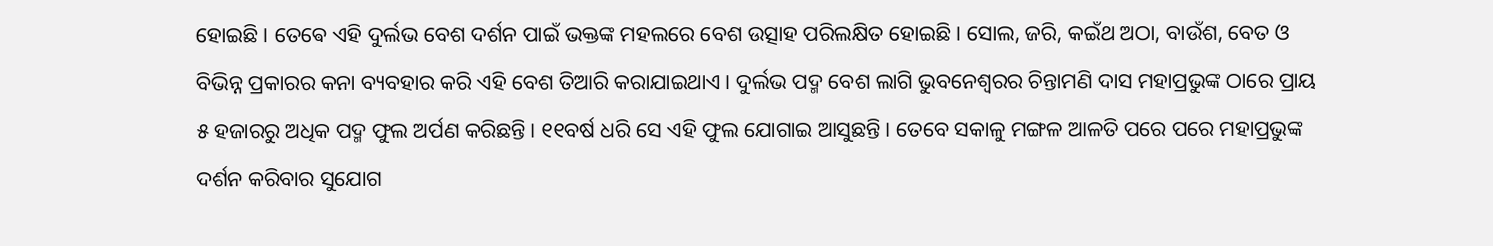ହୋଇଛି । ତେଵେ ଏହି ଦୁର୍ଲଭ ବେଶ ଦର୍ଶନ ପାଇଁ ଭକ୍ତଙ୍କ ମହଲରେ ବେଶ ଉତ୍ସାହ ପରିଲକ୍ଷିତ ହୋଇଛି। ସୋଲ, ଜରି, କଇଁଥ ଅଠା, ବାଉଁଶ, ବେତ ଓ ବିଭିନ୍ନ ପ୍ରକାରର କନା ବ୍ୟବହାର କରି ଏହି ବେଶ ତିଆରି କରାଯାଇଥାଏ। ଦୁର୍ଲଭ ପଦ୍ମ ବେଶ ଲାଗି ଭୁବନେଶ୍ୱରର ଚିନ୍ତାମଣି ଦାସ ମହାପ୍ରଭୁଙ୍କ ଠାରେ ପ୍ରାୟ ୫ ହଜାରରୁ ଅଧିକ ପଦ୍ମ ଫୁଲ ଅର୍ପଣ କରିଛନ୍ତି। ୧୧ବର୍ଷ ଧରି ସେ ଏହି ଫୁଲ ଯୋଗାଇ ଆସୁଛନ୍ତି । ତେବେ ସକାଳୁ ମଙ୍ଗଳ ଆଳତି ପରେ ପରେ ମହାପ୍ରଭୁଙ୍କ ଦର୍ଶନ କରିବାର ସୁଯୋଗ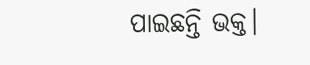ପାଇଛନ୍ତି ଭକ୍ତ।